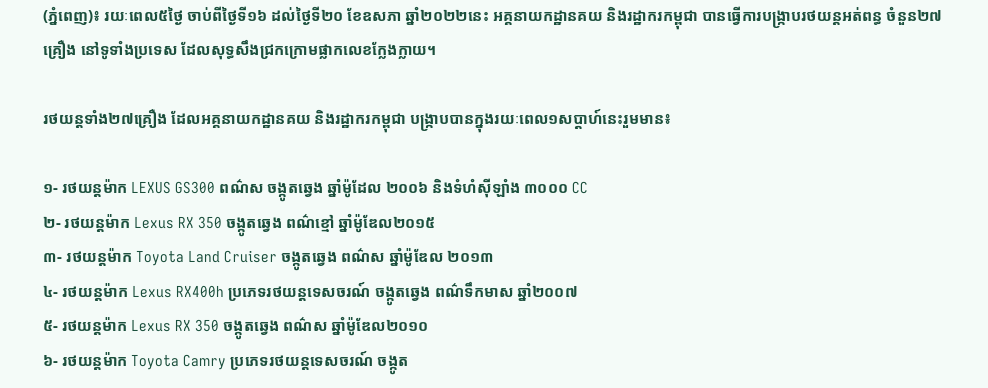(ភ្នំពេញ)៖ រយៈពេល៥ថ្ងៃ ចាប់ពីថ្ងៃទី១៦ ដល់ថ្ងៃទី២០ ខែឧសភា ឆ្នាំ២០២២នេះ អគ្គនាយកដ្ឋានគយ និងរដ្ឋាករកម្ពុជា បានធ្វើការបង្ក្រាបរថយន្តអត់ពន្ធ ចំនួន២៧គ្រឿង នៅទូទាំងប្រទេស ដែលសុទ្ធសឹងជ្រកក្រោមផ្លាកលេខក្លែងក្លាយ។

រថយន្តទាំង២៧គ្រឿង ដែលអគ្គនាយកដ្ឋានគយ និងរដ្ឋាករកម្ពុជា បង្ក្រាបបានក្នុងរយៈពេល១សប្តាហ៍នេះរួមមាន៖

១- រថយន្តម៉ាក LEXUS GS300 ពណ៌ស ចង្កូតឆ្វេង ឆ្នាំម៉ូដែល ២០០៦ និងទំហំស៊ីឡាំង ៣០០០ CC
២- រថយន្តម៉ាក Lexus RX 350 ចង្កូតឆ្វេង ពណ៌ខ្មៅ ឆ្នាំម៉ូឌែល២០១៥
៣- រថយន្តម៉ាក Toyota Land Cruiser ចង្កូតឆ្វេង ពណ៌ស ឆ្នាំម៉ូឌែល ២០១៣
៤- រថយន្តម៉ាក Lexus RX400h ប្រភេទរថយន្តទេសចរណ៍ ចង្កូតឆ្វេង ពណ៌ទឹកមាស ឆ្នាំ២០០៧
៥- រថយន្តម៉ាក Lexus RX 350 ចង្កូតឆ្វេង ពណ៌ស ឆ្នាំម៉ូឌែល២០១០
៦- រថយន្តម៉ាក Toyota Camry ប្រភេទរថយន្តទេសចរណ៍ ចង្កូត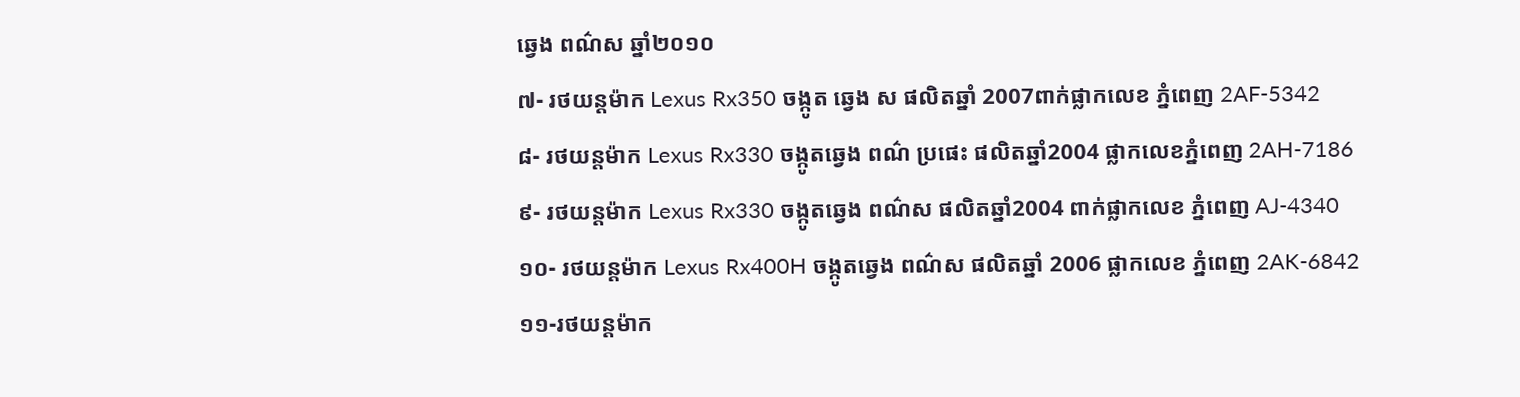ឆ្វេង ពណ៌ស ឆ្នាំ២០១០
៧- រថយន្តម៉ាក Lexus Rx350 ចង្កូត ឆ្វេង ស ផលិតឆ្នាំ 2007ពាក់ផ្លាកលេខ ភ្នំពេញ 2AF-5342
៨- រថយន្តម៉ាក Lexus Rx330 ចង្កូតឆ្វេង ពណ៌ ប្រផេះ ផលិតឆ្នាំ2004 ផ្លាកលេខភ្នំពេញ 2AH-7186
៩- រថយន្តម៉ាក Lexus Rx330 ចង្កូតឆ្វេង ពណ៌ស ផលិតឆ្នាំ2004 ពាក់ផ្លាកលេខ ភ្នំពេញ AJ-4340
១០- រថយន្តម៉ាក Lexus Rx400H ចង្កូតឆ្វេង ពណ៌ស ផលិតឆ្នាំ 2006 ផ្លាកលេខ ភ្នំពេញ 2AK-6842
១១-រថយន្តម៉ាក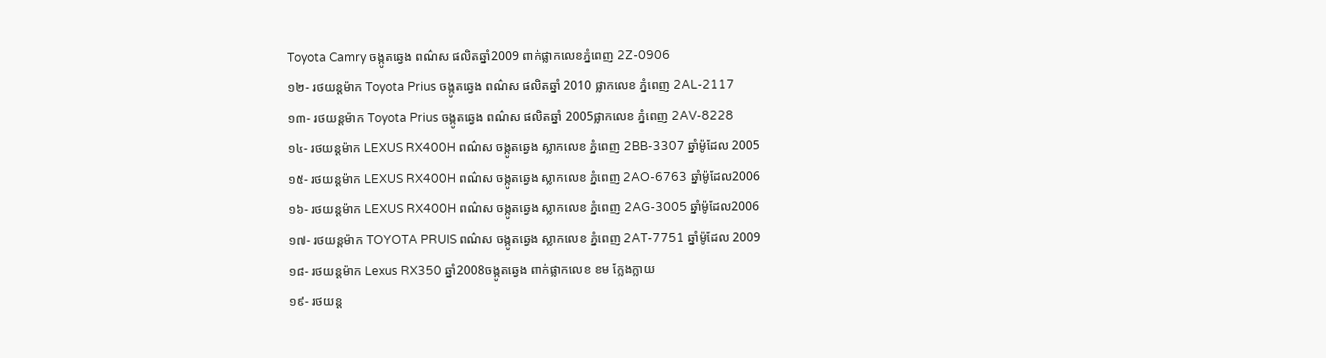Toyota Camry ចង្កូតឆ្វេង ពណ៌ស ផលិតឆ្នាំ2009 ពាក់ផ្លាកលេខភ្នំពេញ 2Z-0906
១២- រថយន្តម៉ាក Toyota Prius ចង្កូតឆ្វេង ពណ៌ស ផលិតឆ្នាំ 2010 ផ្លាកលេខ ភ្នំពេញ 2AL-2117
១៣- រថយន្តម៉ាក Toyota Prius ចង្កូតឆ្វេង ពណ៌ស ផលិតឆ្នាំ 2005ផ្លាកលេខ ភ្នំពេញ 2AV-8228
១៤- រថយន្តម៉ាក LEXUS RX400H ពណ៌ស ចង្កូតឆ្វេង ស្លាកលេខ ភ្នំពេញ 2BB-3307 ឆ្នាំម៉ូដែល 2005
១៥- រថយន្តម៉ាក LEXUS RX400H ពណ៌ស ចង្កូតឆ្វេង ស្លាកលេខ ភ្នំពេញ 2AO-6763 ឆ្នាំម៉ូដែល2006
១៦- រថយន្តម៉ាក LEXUS RX400H ពណ៌ស ចង្កូតឆ្វេង ស្លាកលេខ ភ្នំពេញ 2AG-3005 ឆ្នាំម៉ូដែល2006
១៧- រថយន្តម៉ាក TOYOTA PRUIS ពណ៌ស ចង្កូតឆ្វេង ស្លាកលេខ ភ្នំពេញ 2AT-7751 ឆ្នាំម៉ូដែល 2009
១៨- រថយន្តម៉ាក Lexus RX350 ឆ្នាំ2008ចង្កូតឆ្វេង ពាក់ផ្លាកលេខ ខម ក្លែងក្លាយ
១៩- រថយន្ត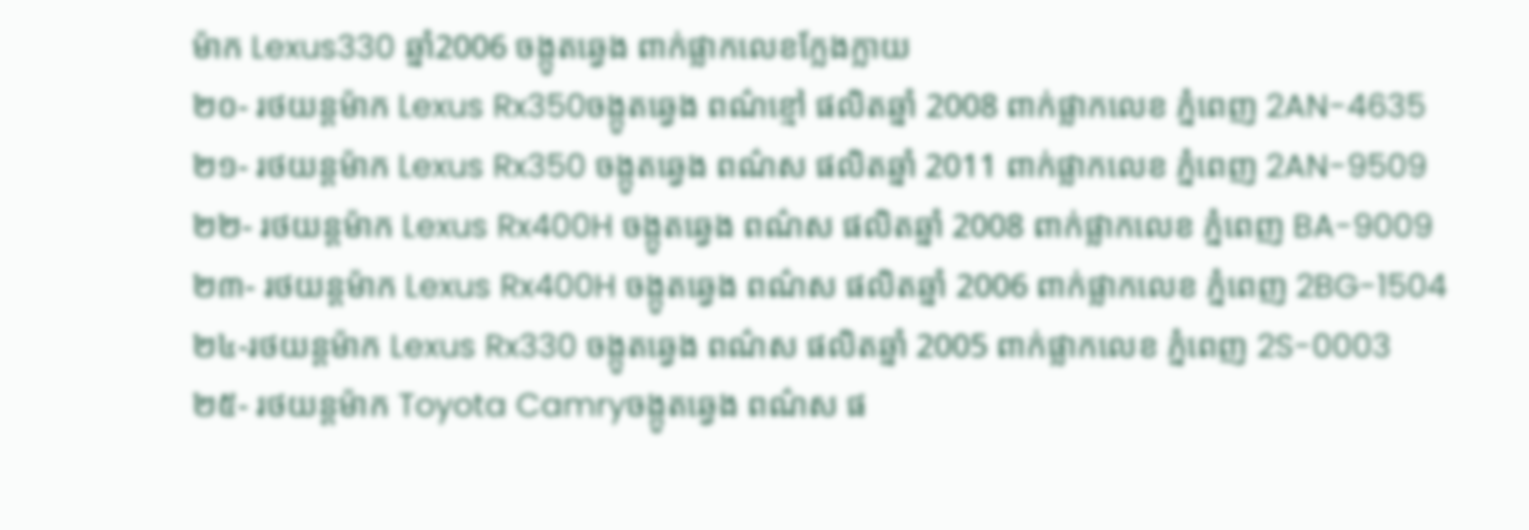ម៉ាក Lexus330 ឆ្នាំ2006 ចង្កូតឆ្វេង ពាក់ផ្លាកលេខក្លែងក្លាយ
២០- រថយន្តម៉ាក Lexus Rx350ចង្កូតឆ្វេង ពណ៌ខ្មៅ ផលិតឆ្នាំ 2008 ពាក់ផ្លាកលេខ ភ្នំពេញ 2AN-4635
២១- រថយន្តម៉ាក Lexus Rx350 ចង្កូតឆ្វេង ពណ៌ស ផលិតឆ្នាំ 2011 ពាក់ផ្លាកលេខ ភ្នំពេញ 2AN-9509
២២- រថយន្តម៉ាក Lexus Rx400H ចង្កូតឆ្វេង ពណ៌ស ផលិតឆ្នាំ 2008 ពាក់ផ្លាកលេខ ភ្នំពេញ BA-9009
២៣- រថយន្តម៉ាក Lexus Rx400H ចង្កូតឆ្វេង ពណ៌ស ផលិតឆ្នាំ 2006 ពាក់ផ្លាកលេខ ភ្នំពេញ 2BG-1504
២៤-រថយន្តម៉ាក Lexus Rx330 ចង្កូតឆ្វេង ពណ៌ស ផលិតឆ្នាំ 2005 ពាក់ផ្លាកលេខ ភ្នំពេញ 2S-0003
២៥- រថយន្តម៉ាក Toyota Camryចង្កូតឆ្វេង ពណ៌ស ផ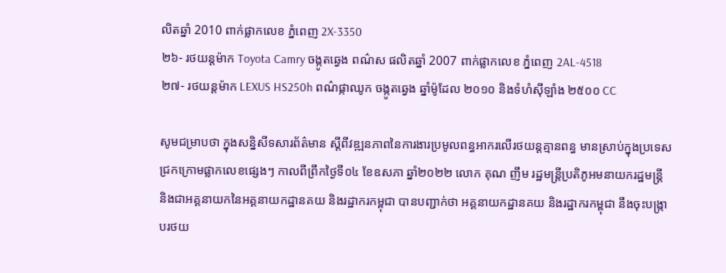លិតឆ្នាំ 2010 ពាក់ផ្លាកលេខ ភ្នំពេញ 2X-3350
២៦- រថយន្តម៉ាក Toyota Camry ចង្កូតឆ្វេង ពណ៌ស ផលិតឆ្នាំ 2007 ពាក់ផ្លាកលេខ ភ្នំពេញ 2AL-4518
២៧- រថយន្តម៉ាក LEXUS HS250h ពណ៌ផ្កាឈូក ចង្កូតឆ្វេង ឆ្នាំម៉ូដែល ២០១០ និងទំហំស៊ីឡាំង ២៥០០ CC

សូមជម្រាបថា ក្នុងសន្និសីទសារព័ត៌មាន ស្តីពីវឌ្ឍនភាពនៃការងារប្រមូលពន្ធអាករលើរថយន្តគ្មានពន្ធ មានស្រាប់ក្នុងប្រទេស ជ្រកក្រោមផ្លាកលេខផ្សេងៗ កាលពីព្រឹកថ្ងៃទី០៤ ខែឧសភា ឆ្នាំ២០២២ លោក គុណ ញឹម រដ្ឋមន្ត្រីប្រតិភូអមនាយករដ្ឋមន្ត្រី និងជាអគ្គនាយកនៃអគ្គនាយកដ្ឋានគយ និងរដ្ឋាករកម្ពុជា បានបញ្ជាក់ថា អគ្គនាយកដ្ឋានគយ និងរដ្ឋាករកម្ពុជា នឹងចុះបង្ក្រាបរថយ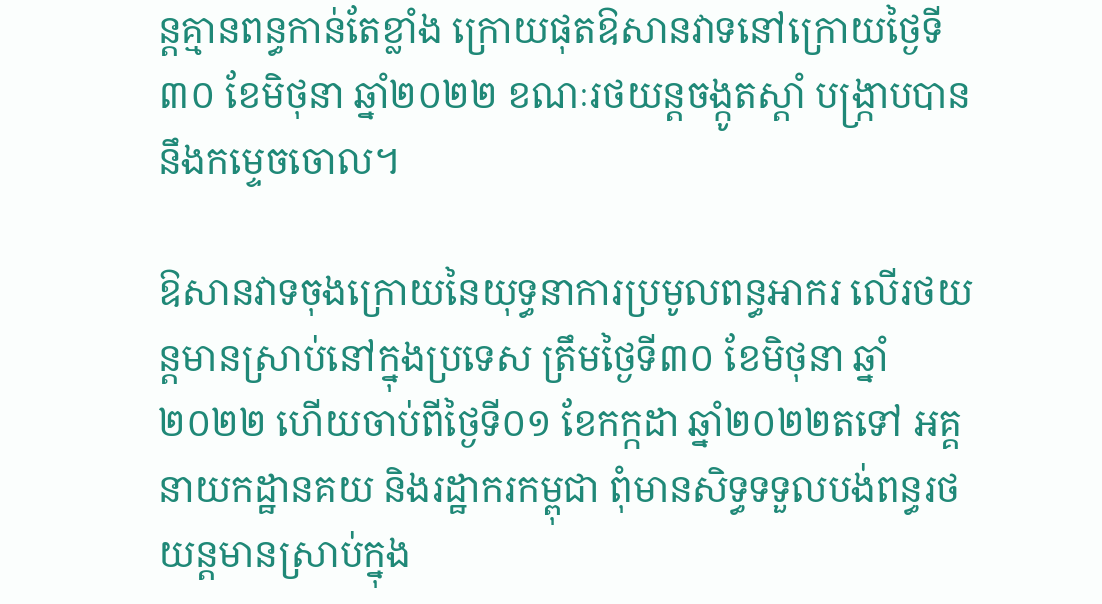ន្តគ្មានពន្ធកាន់តែខ្លាំង ក្រោយផុតឱសានវាទនៅក្រោយថ្ងៃទី៣០ ខែមិថុនា ឆ្នាំ២០២២ ខណៈរថយន្ដចង្កូតស្ដាំ បង្ក្រាបបាននឹងកម្ទេចចោល។

ឱសានវាទចុងក្រោយនៃយុទ្ធនាការប្រមូលពន្ធអាករ លើរថយន្ដមានស្រាប់នៅក្នុងប្រទេស ត្រឹមថ្ងៃទី៣០ ខែមិថុនា ឆ្នាំ២០២២ ហើយចាប់ពីថ្ងៃទី០១ ខែកក្កដា ឆ្នាំ២០២២តទៅ អគ្គនាយកដ្ឋានគយ និងរដ្ឋាករកម្ពុជា ពុំមានសិទ្ធទទួលបង់ពន្ធរថយន្ដមានស្រាប់ក្នុង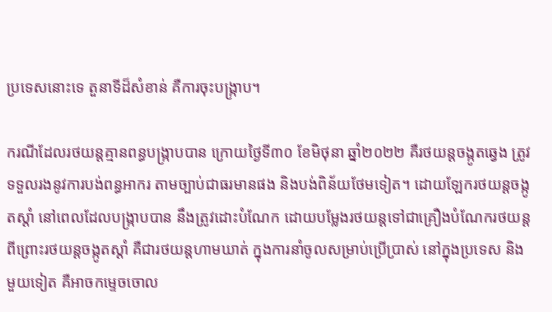ប្រទេសនោះទេ តួនាទីដ៏សំខាន់ គឺការចុះបង្ក្រាប។

ករណីដែលរថយន្ដគ្មានពន្ធបង្ក្រាបបាន ក្រោយថ្ងៃទី៣០ ខែមិថុនា ឆ្នាំ២០២២ គឺរថយន្ដចង្កូតឆ្វេង ត្រូវទទួលរងនូវការបង់ពន្ធអាករ តាមច្បាប់ជាធរមានផង និងបង់ពិន័យថែមទៀត។ ដោយឡែករថយន្ដចង្កូតស្ដាំ នៅពេលដែលបង្ក្រាបបាន នឹងត្រូវដោះបំណែក ដោយបម្លែងរថយន្ដទៅជាគ្រឿងបំណែករថយន្ដ ពីព្រោះរថយន្ដចង្កូតស្ដាំ គឺជារថយន្ដហាមឃាត់ ក្នុងការនាំចូលសម្រាប់ប្រើប្រាស់ នៅក្នុងប្រទេស និងមួយទៀត គឺអាចកម្ទេចចោល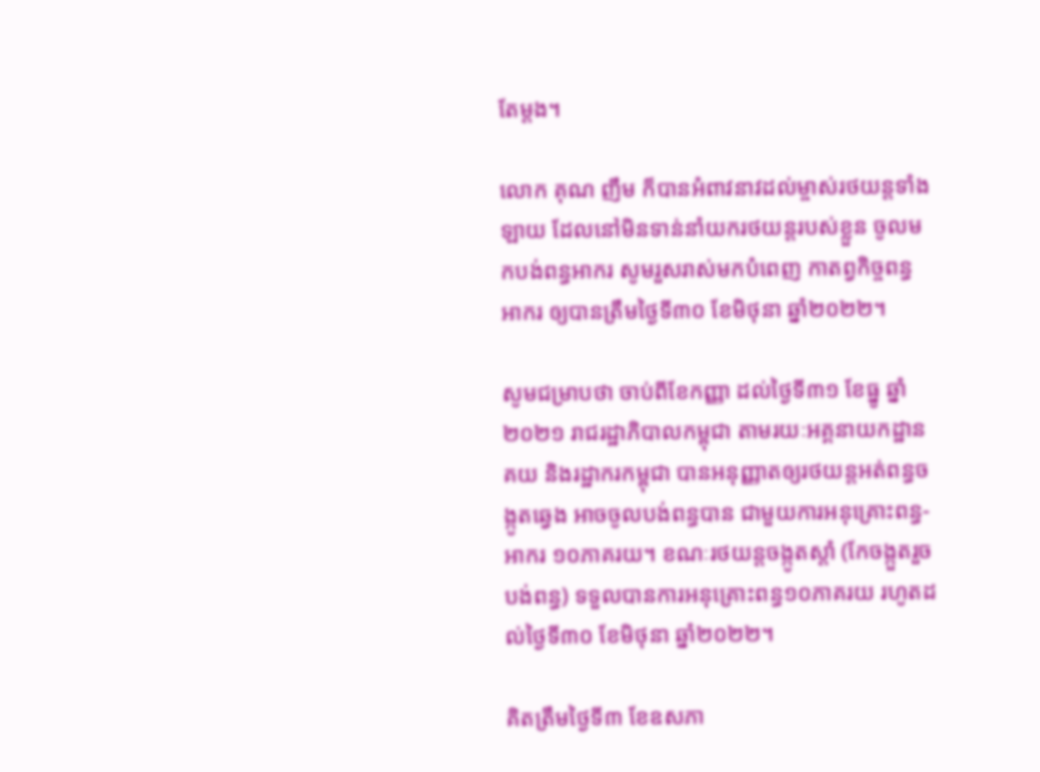តែម្ដង។

លោក គុណ ញឹម ក៏បានអំពាវនាវដល់ម្ចាស់រថយន្ដទាំងឡាយ ដែលនៅមិនទាន់នាំយករថយន្ដរបស់ខ្លួន ចូលមកបង់ពន្ធអាករ សូមរួសរាស់មកបំពេញ កាតព្វកិច្ចពន្ធអាករ ឲ្យបានត្រឹមថ្ងៃទី៣០ ខែមិថុនា ឆ្នាំ២០២២។

សូមជម្រាបថា ចាប់ពីខែកញ្ញា ដល់ថ្ងៃទី៣១ ខែធ្នូ ឆ្នាំ២០២១ រាជរដ្ឋាភិបាលកម្ពុជា តាមរយៈអគ្គនាយកដ្ឋានគយ និងរដ្ឋាករកម្ពុជា បានអនុញ្ញាតឲ្យរថយន្តអត់ពន្ធចង្កូតឆ្វេង អាចចូលបង់ពន្ធបាន ជាមួយការអនុគ្រោះពន្ធ-អាករ ១០ភាគរយ។ ខណៈរថយន្តចង្កូតស្តាំ (កែចង្កួតរួចបង់ពន្ធ) ទទួលបានការអនុគ្រោះពន្ធ១០ភាគរយ រហូតដល់ថ្ងៃទី៣០ ខែមិថុនា ឆ្នាំ២០២២។

គិតត្រឹមថ្ងៃទី៣ ខែឧសភា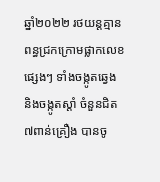ឆ្នាំ២០២២ រថយន្តគ្មានពន្ធជ្រកក្រោមផ្លាកលេខផ្សេងៗ ទាំងចង្កូតឆ្វេង និងចង្កូតស្តាំ ចំនួនជិត៧ពាន់គ្រឿង បានចូ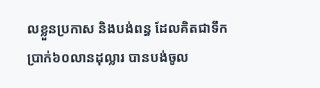លខ្លួនប្រកាស និងបង់ពន្ធ ដែលគិតជាទឹកប្រាក់៦០លានដុល្លារ បានបង់ចូល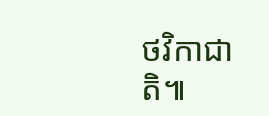ថវិកាជាតិ៕